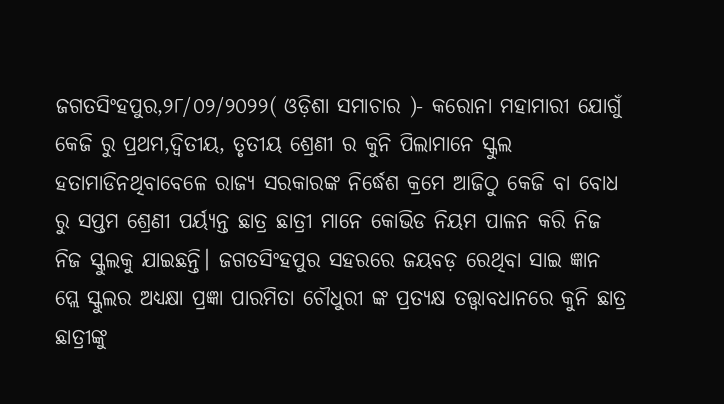ଜଗତସିଂହପୁର,୨୮/୦୨/୨୦୨୨( ଓଡ଼ିଶା ସମାଚାର )- କରୋନା ମହାମାରୀ ଯୋଗୁଁ କେଜି ରୁ ପ୍ରଥମ,ଦ୍ୱିତୀୟ, ତୃତୀୟ ଶ୍ରେଣୀ ର କୁନି ପିଲାମାନେ ସ୍କୁଲ ହତାମାଡିନଥିବାବେଳେ ରାଜ୍ୟ ସରକାରଙ୍କ ନିର୍ଦ୍ଧେଶ କ୍ରମେ ଆଜିଠୁ କେଜି ବା ବୋଧ ରୁ ସପ୍ତମ ଶ୍ରେଣୀ ପର୍ୟ୍ୟନ୍ତ ଛାତ୍ର ଛାତ୍ରୀ ମାନେ କୋଭିଡ ନିୟମ ପାଳନ କରି ନିଜ ନିଜ ସ୍କୁଲକୁ ଯାଇଛନ୍ତି। ଜଗତସିଂହପୁର ସହରରେ ଜୟବଡ଼ ରେଥିବା ସାଇ ଜ୍ଞାନ ପ୍ଲେ ସ୍କୁଲର ଅଧ୍ୟକ୍ଷା ପ୍ରଜ୍ଞା ପାରମିତା ଚୌଧୁରୀ ଙ୍କ ପ୍ରତ୍ୟକ୍ଷ ତତ୍ତ୍ୱାବଧାନରେ କୁନି ଛାତ୍ର ଛାତ୍ରୀଙ୍କୁ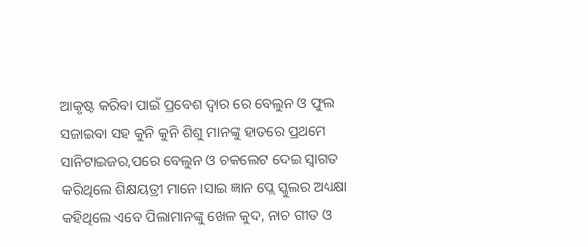ଆକୃଷ୍ଟ କରିବା ପାଇଁ ପ୍ରବେଶ ଦ୍ୱାର ରେ ବେଲୁନ ଓ ଫୁଲ ସଜାଇବା ସହ କୁନି କୁନି ଶିଶୁ ମାନଙ୍କୁ ହାତରେ ପ୍ରଥମେ ସାନିଟାଇଜର,ପରେ ବେଲୁନ ଓ ଚକଲେଟ ଦେଇ ସ୍ୱାଗତ କରିଥିଲେ ଶିକ୍ଷୟତ୍ରୀ ମାନେ।ସାଇ ଜ୍ଞାନ ପ୍ଲେ ସ୍କୁଲର ଅଧ୍ୟକ୍ଷା କହିଥିଲେ ଏବେ ପିଲାମାନଙ୍କୁ ଖେଳ କୁଦ, ନାଚ ଗୀତ ଓ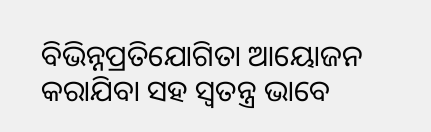ବିଭିନ୍ନପ୍ରତିଯୋଗିତା ଆୟୋଜନ କରାଯିବା ସହ ସ୍ୱତନ୍ତ୍ର ଭାବେ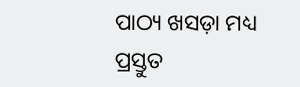ପାଠ୍ୟ ଖସଡ଼ା ମଧ୍ୟ ପ୍ରସ୍ତୁତ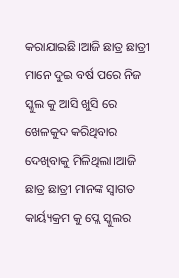କରାଯାଇଛି।ଆଜି ଛାତ୍ର ଛାତ୍ରୀ ମାନେ ଦୁଇ ବର୍ଷ ପରେ ନିଜ ସ୍କୁଲ କୁ ଆସି ଖୁସି ରେ ଖେଳକୁଦ କରିଥିବାର ଦେଖିବାକୁ ମିଳିଥିଲା।ଆଜି ଛାତ୍ର ଛାତ୍ରୀ ମାନଙ୍କ ସ୍ୱାଗତ କାର୍ୟ୍ୟକ୍ରମ କୁ ପ୍ଲେ ସ୍କୁଲର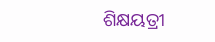ଶିକ୍ଷୟତ୍ରୀ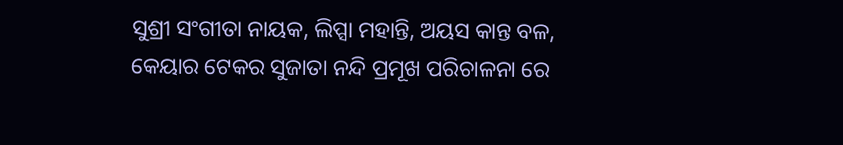ସୁଶ୍ରୀ ସଂଗୀତା ନାୟକ, ଲିପ୍ସା ମହାନ୍ତି, ଅୟସ କାନ୍ତ ବଳ, କେୟାର ଟେକର ସୁଜାତା ନନ୍ଦି ପ୍ରମୂଖ ପରିଚାଳନା ରେ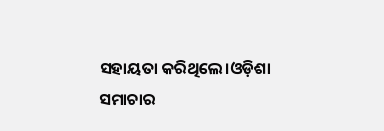ସହାୟତା କରିଥିଲେ।ଓଡ଼ିଶା ସମାଚାର